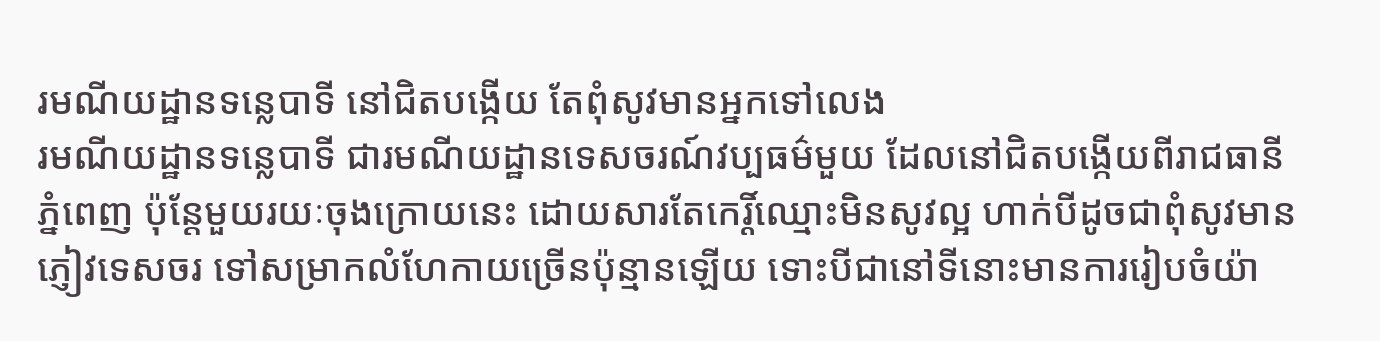រមណីយដ្ឋានទន្លេបាទី នៅជិតបង្កើយ តែពុំសូវមានអ្នកទៅលេង
រមណីយដ្ឋានទន្លេបាទី ជារមណីយដ្ឋានទេសចរណ៍វប្បធម៌មួយ ដែលនៅជិតបង្កើយពីរាជធានីភ្នំពេញ ប៉ុន្តែមួយរយៈចុងក្រោយនេះ ដោយសារតែកេរ្តិ៍ឈ្មោះមិនសូវល្អ ហាក់បីដូចជាពុំសូវមានភ្ញៀវទេសចរ ទៅសម្រាកលំហែកាយច្រើនប៉ុន្មានឡើយ ទោះបីជានៅទីនោះមានការរៀបចំយ៉ា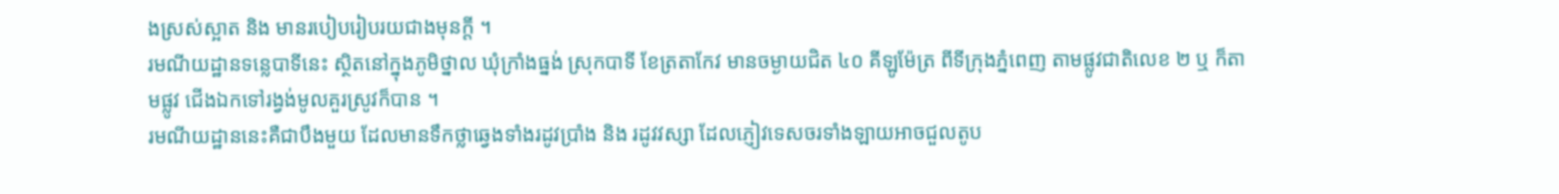ងស្រស់ស្អាត និង មានរបៀបរៀបរយជាងមុនក្តី ។
រមណីយដ្ឋានទន្លេបាទីនេះ ស្ថិតនៅក្នុងភូមិថ្នាល ឃុំក្រាំងធ្នង់ ស្រុកបាទី ខែត្រតាកែវ មានចម្ងាយជិត ៤០ គីឡូម៉ែត្រ ពីទីក្រុងភ្នំពេញ តាមផ្លូវជាតិលេខ ២ ឬ ក៏តាមផ្លូវ ជើងឯកទៅរង្វង់មូលគួរស្រូវក៏បាន ។
រមណីយដ្ឋាននេះគឺជាបឹងមួយ ដែលមានទឹកថ្លាឆ្វេងទាំងរដូវប្រាំង និង រដូវវស្សា ដែលភ្ញៀវទេសចរទាំងឡាយអាចជួលតូប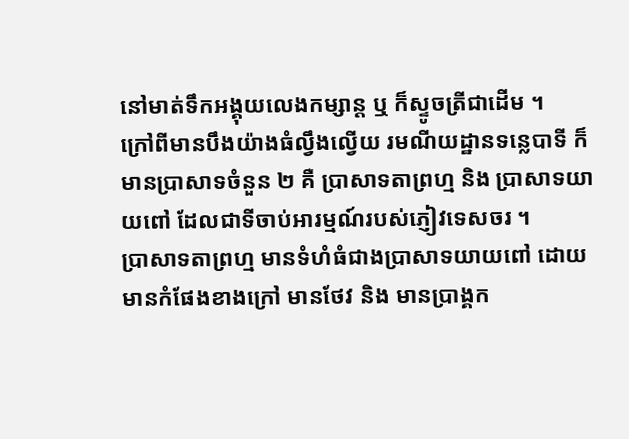នៅមាត់ទឹកអង្គុយលេងកម្សាន្ត ឬ ក៏ស្ទូចត្រីជាដើម ។
ក្រៅពីមានបឹងយ៉ាងធំល្វឹងល្វើយ រមណីយដ្ឋានទន្លេបាទី ក៏មានប្រាសាទចំនួន ២ គឺ ប្រាសាទតាព្រហ្ម និង ប្រាសាទយាយពៅ ដែលជាទីចាប់អារម្មណ៍របស់ភ្ញៀវទេសចរ ។
ប្រាសាទតាព្រហ្ម មានទំហំធំជាងប្រាសាទយាយពៅ ដោយមានកំផែងខាងក្រៅ មានថែវ និង មានប្រាង្គក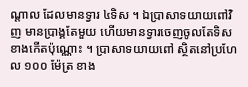ណ្ដាល ដែលមានទ្វារ ៤ទិស ។ ឯប្រាសាទយាយពៅវិញ មានប្រាង្គតែមួយ ហើយមានទ្វារចេញចូលតែទិសខាងកើតប៉ុណ្ណោះ ។ ប្រាសាទយាយពៅ ស្ថិតនៅប្រហែល ១០០ ម៉ែត្រ ខាង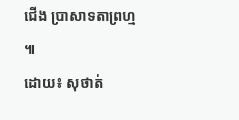ជើង ប្រាសាទតាព្រហ្ម ៕
ដោយ៖ សុថាត់